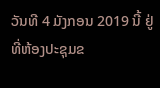ວັນທີ 4 ມັງກອນ 2019 ນີ້ ຢູ່ທີ່ຫ້ອງປະຊຸມຂ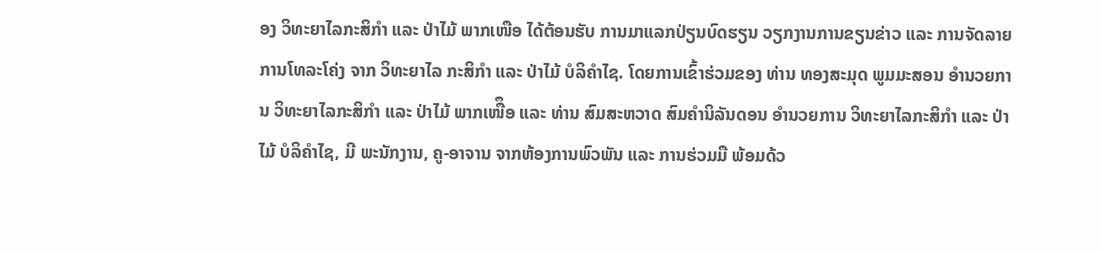ອງ ວິທະຍາໄລກະສິກຳ ແລະ ປ່າໄມ້ ພາກເໜືອ ໄດ້ຕ້ອນຮັບ ການມາແລກປ່ຽນບົດຮຽນ ວຽກງານການຂຽນຂ່າວ ແລະ ການຈັດລາຍການໂທລະໂຄ່ງ ຈາກ ວິທະຍາໄລ ກະສິກຳ ແລະ ປ່າໄມ້ ບໍລິຄໍາໄຊ. ໂດຍການເຂົ້າຮ່ວມຂອງ ທ່ານ ທອງສະມຸດ ພູມມະສອນ ອຳນວຍການ ວິທະຍາໄລກະສິກຳ ແລະ ປ່າໄມ້ ພາກເໜືຶອ ແລະ ທ່ານ ສົມສະຫວາດ ສົມຄໍານິລັນດອນ ອຳນວຍການ ວິທະຍາໄລກະສິກຳ ແລະ ປ່າໄມ້ ບໍລິຄໍາໄຊ, ມີ ພະນັກງານ, ຄູ-ອາຈານ ຈາກຫ້ອງການພົວພັນ ແລະ ການຮ່ວມມື ພ້ອມດ້ວ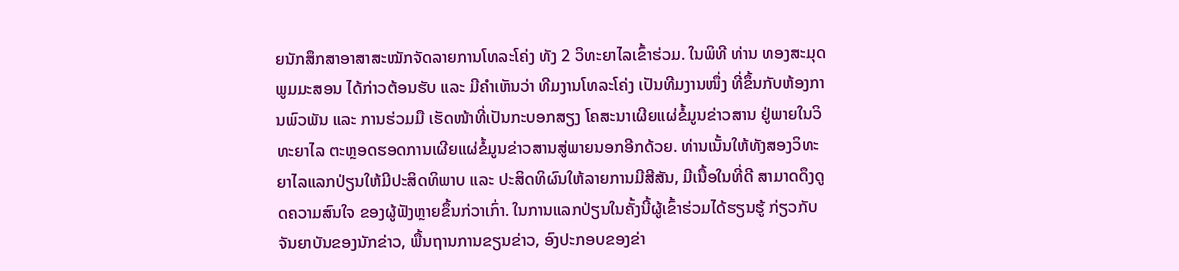ຍນັກສຶກສາອາສາສະໝັກຈັດລາຍການໂທລະໂຄ່ງ ທັງ 2 ວິທະຍາໄລເຂົ້າຮ່ວມ. ໃນພິທີ ທ່ານ ທອງສະມຸດ ພູມມະສອນ ໄດ້ກ່າວຕ້ອນຮັບ ແລະ ມີຄໍາເຫັນວ່າ ທີມງານໂທລະໂຄ່ງ ເປັນທີມງານໜຶ່ງ ທີ່ຂຶ້ນກັບຫ້ອງການພົວພັນ ແລະ ການຮ່ວມມື ເຮັດໜ້າທີ່ເປັນກະບອກສຽງ ໂຄສະນາເຜີຍແຜ່ຂໍ້ມູນຂ່າວສານ ຢູ່ພາຍໃນວິທະຍາໄລ ຕະຫຼອດຮອດການເຜີຍແຜ່ຂໍ້ມູນຂ່າວສານສູ່ພາຍນອກອີກດ້ວຍ. ທ່ານເນັ້ນໃຫ້ທັງສອງວິທະຍາໄລແລກປ່ຽນໃຫ້ມີປະສິດທິພາບ ແລະ ປະສິດທິຜົນໃຫ້ລາຍການມີສີສັນ, ມີເນື້ອໃນທີ່ດີ ສາມາດດຶງດູດຄວາມສົນໃຈ ຂອງຜູ້ຟັງຫຼາຍຂຶ້ນກ່ວາເກົ່າ. ໃນການແລກປ່ຽນໃນຄັ້ງນີ້ຜູ້ເຂົ້າຮ່ວມໄດ້ຮຽນຮູ້ ກ່ຽວກັບຈັນຍາບັນຂອງນັກຂ່າວ, ພື້ນຖານການຂຽນຂ່າວ, ອົງປະກອບຂອງຂ່າ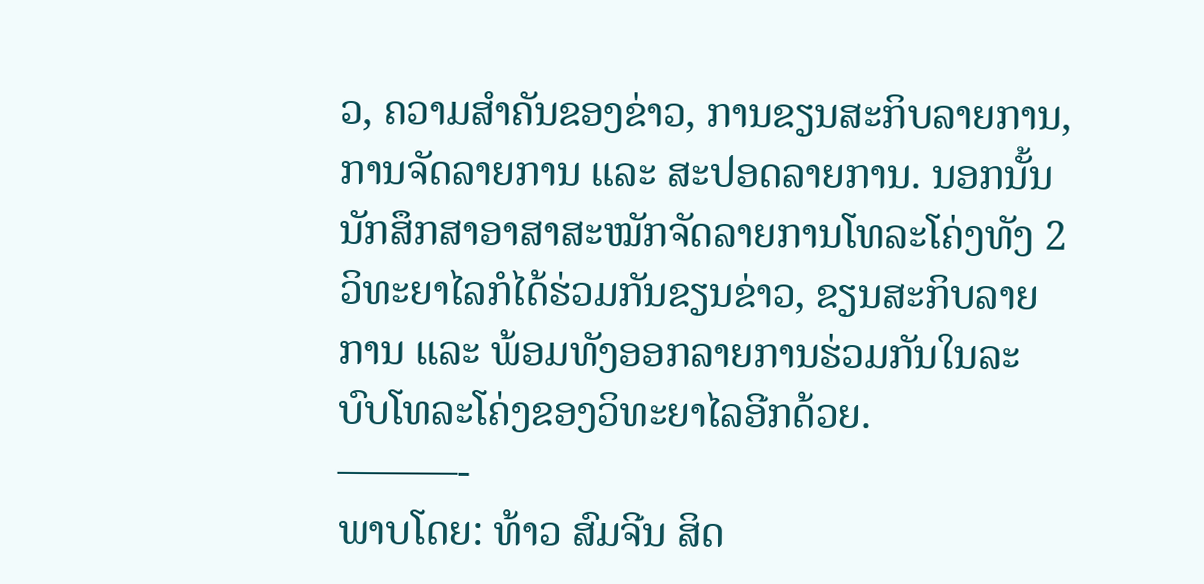ວ, ຄວາມສໍາຄັນຂອງຂ່າວ, ການຂຽນສະກິບລາຍການ, ການຈັດລາຍການ ແລະ ສະປອດລາຍການ. ນອກນັ້ນ ນັກສຶກສາອາສາສະໝັກຈັດລາຍການໂທລະໂຄ່ງທັງ 2 ວິທະຍາໄລກໍໄດ້ຮ່ວມກັນຂຽນຂ່າວ, ຂຽນສະກິບລາຍການ ແລະ ພ້ອມທັງອອກລາຍການຮ່ວມກັນໃນລະບົບໂທລະໂຄ່ງຂອງວິທະຍາໄລອີກດ້ວຍ.
———-
ພາບໂດຍ: ທ້າວ ສົມຈີນ ສິດ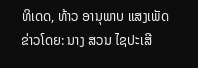ທິເດດ, ທ້າວ ອານຸພາບ ແສງເພັດ
ຂ່າວໂດຍ: ນາງ ສວນ ໄຊປະເສີ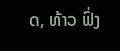ດ, ທ້າວ ຟົ່ງ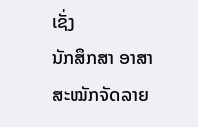ເຊັ່ງ
ນັກສຶກສາ ອາສາສະໝັກຈັດລາຍ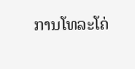ການໂທລະໂຄ່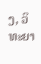ງ, ວິທະຍາ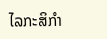ໄລກະສິກຳ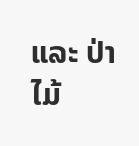ແລະ ປ່າໄມ້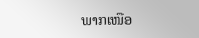ພາກເໜືອ